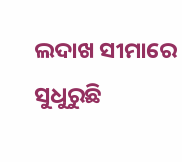ଲଦାଖ ସୀମାରେ ସୁଧୁରୁଛି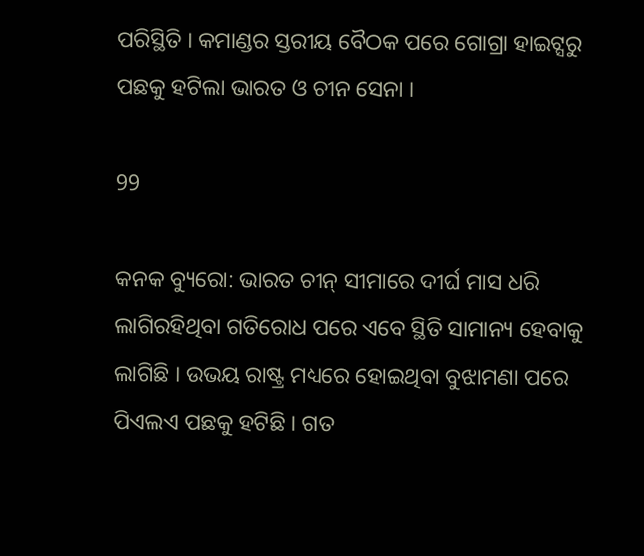ପରିସ୍ଥିତି । କମାଣ୍ଡର ସ୍ତରୀୟ ବୈଠକ ପରେ ଗୋଗ୍ରା ହାଇଟ୍ସରୁ ପଛକୁ ହଟିଲା ଭାରତ ଓ ଚୀନ ସେନା ।

99

କନକ ବ୍ୟୁରୋ: ଭାରତ ଚୀନ୍ ସୀମାରେ ଦୀର୍ଘ ମାସ ଧରି ଲାଗିରହିଥିବା ଗତିରୋଧ ପରେ ଏବେ ସ୍ଥିତି ସାମାନ୍ୟ ହେବାକୁ ଲାଗିଛି । ଉଭୟ ରାଷ୍ଟ୍ର ମଧ୍ୟରେ ହୋଇଥିବା ବୁଝାମଣା ପରେ ପିଏଲଏ ପଛକୁ ହଟିଛି । ଗତ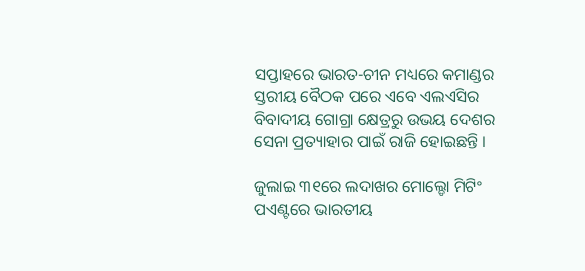ସପ୍ତାହରେ ଭାରତ-ଚୀନ ମଧ୍ୟରେ କମାଣ୍ଡର ସ୍ତରୀୟ ବୈଠକ ପରେ ଏବେ ଏଲଏସିର ବିବାଦୀୟ ଗୋଗ୍ରା କ୍ଷେତ୍ରରୁ ଉଭୟ ଦେଶର ସେନା ପ୍ରତ୍ୟାହାର ପାଇଁ ରାଜି ହୋଇଛନ୍ତି ।

ଜୁଲାଇ ୩୧ରେ ଲଦାଖର ମୋଲ୍ଡୋ ମିଟିଂ ପଏଣ୍ଟରେ ଭାରତୀୟ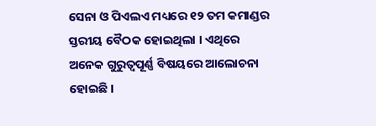ସେନା ଓ ପିଏଲଏ ମଧ୍ୟରେ ୧୨ ତମ କମାଣ୍ଡର ସ୍ତରୀୟ ବୈଠକ ହୋଇଥିଲା । ଏଥିରେ ଅନେକ ଗୁରୁତ୍ୱପୂର୍ଣ୍ଣ ବିଷୟରେ ଆଲୋଚନା ହୋଇଛି ।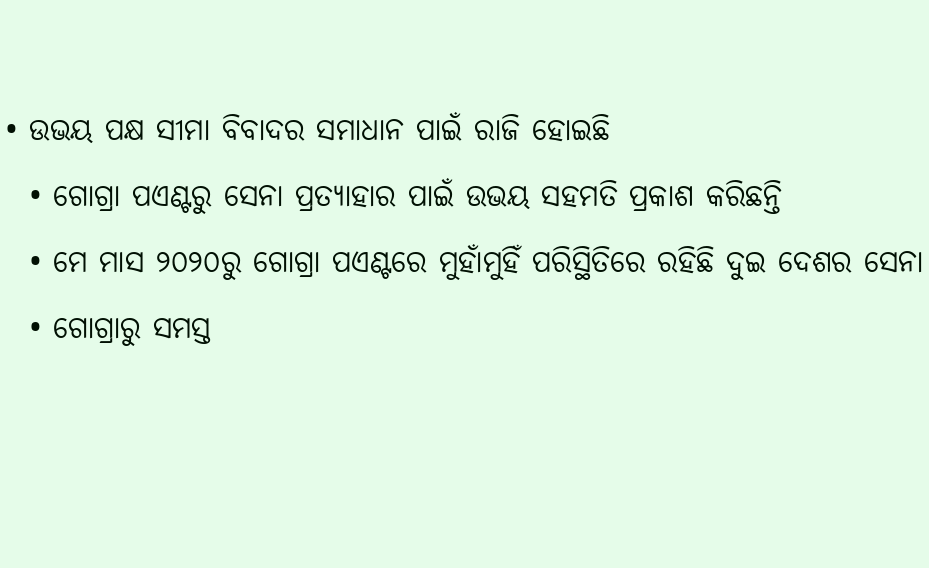• ଉଭୟ ପକ୍ଷ ସୀମା ବିବାଦର ସମାଧାନ ପାଇଁ ରାଜି ହୋଇଛି
  • ଗୋଗ୍ରା ପଏଣ୍ଟରୁ ସେନା ପ୍ରତ୍ୟାହାର ପାଇଁ ଉଭୟ ସହମତି ପ୍ରକାଶ କରିଛନ୍ତି
  • ମେ ମାସ ୨୦୨୦ରୁ ଗୋଗ୍ରା ପଏଣ୍ଟରେ ମୁହାଁମୁହିଁ ପରିସ୍ଥିତିରେ ରହିଛି ଦୁଇ ଦେଶର ସେନା
  • ଗୋଗ୍ରାରୁ ସମସ୍ତ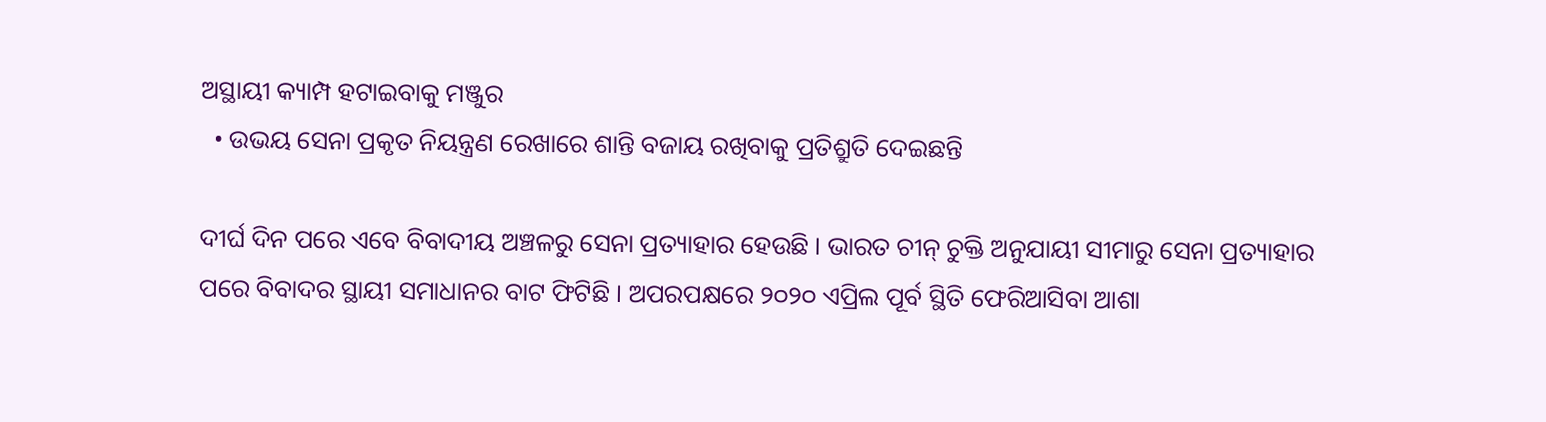ଅସ୍ଥାୟୀ କ୍ୟାମ୍ପ ହଟାଇବାକୁ ମଞ୍ଜୁର
  • ଉଭୟ ସେନା ପ୍ରକୃତ ନିୟନ୍ତ୍ରଣ ରେଖାରେ ଶାନ୍ତି ବଜାୟ ରଖିବାକୁ ପ୍ରତିଶ୍ରୁତି ଦେଇଛନ୍ତି

ଦୀର୍ଘ ଦିନ ପରେ ଏବେ ବିବାଦୀୟ ଅଞ୍ଚଳରୁ ସେନା ପ୍ରତ୍ୟାହାର ହେଉଛି । ଭାରତ ଚୀନ୍ ଚୁକ୍ତି ଅନୁଯାୟୀ ସୀମାରୁ ସେନା ପ୍ରତ୍ୟାହାର ପରେ ବିବାଦର ସ୍ଥାୟୀ ସମାଧାନର ବାଟ ଫିଟିଛି । ଅପରପକ୍ଷରେ ୨୦୨୦ ଏପ୍ରିଲ ପୂର୍ବ ସ୍ଥିତି ଫେରିଆସିବା ଆଶା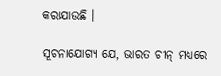କରାଯାଉଛି ।

ସୂଚନାଯୋଗ୍ୟ ଯେ, ଭାରତ ଚୀନ୍ ମଧ୍ୟରେ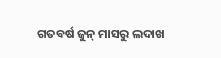ଗତବର୍ଷ ଜୁନ୍ ମାସରୁ ଲଦାଖ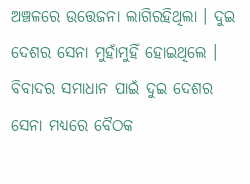ଅଞ୍ଚଳରେ ଉତ୍ତେଜନା ଲାଗିରହିଥିଲା । ଦୁଇ ଦେଶର ସେନା ମୁହାଁମୁହିଁ ହୋଇଥିଲେ । ବିବାଦର ସମାଧାନ ପାଇଁ ଦୁଇ ଦେଶର ସେନା ମଧ୍ୟରେ ବୈଠକ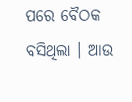ପରେ ବୈଠକ ବସିଥିଲା । ଆଉ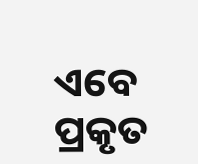ଏବେ ପ୍ରକୃତ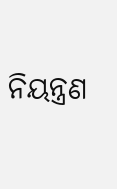ନିୟନ୍ତ୍ରଣ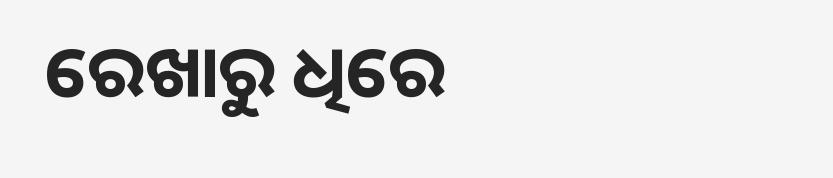ରେଖାରୁ ଧିରେ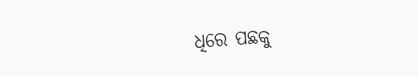ଧିରେ ପଛକୁ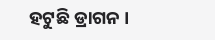ହଟୁଛି ଡ୍ରାଗନ ।